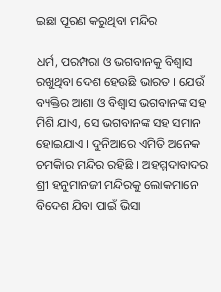ଇଛା ପୂରଣ କରୁଥିବା ମନ୍ଦିର

ଧର୍ମ, ପରମ୍ପରା ଓ ଭଗବାନକୁ ବିଶ୍ୱାସ ରଖୁଥିବା ଦେଶ ହେଉଛି ଭାରତ । ଯେଉଁ ବ୍ୟକ୍ତିର ଆଶା ଓ ବିଶ୍ୱାସ ଭଗବାନଙ୍କ ସହ ମିଶି ଯାଏ, ସେ ଭଗବାନଙ୍କ ସହ ସମାନ ହୋଇଯାଏ । ଦୁନିଆରେ ଏମିତି ଅନେକ ଚମକିାର ମନ୍ଦିର ରହିଛି । ଅହମ୍ମଦାବାଦର ଶ୍ରୀ ହନୁମାନଜୀ ମନ୍ଦିରକୁ ଲୋକମାନେ ବିଦେଶ ଯିବା ପାଇଁ ଭିସା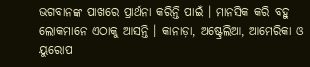ଭଗବାନଙ୍କ ପାଖରେ ପ୍ରାର୍ଥନା କରିନ୍ତି ପାଇଁ । ମାନସିକ କରି ବହୁ ଲୋକମାନେ ଏଠାକୁ ଆସନ୍ତି । କାନାଡ଼ା, ଅଷ୍ଟ୍ରେଲିଆ, ଆମେରିକା ଓ ୟୁରୋପ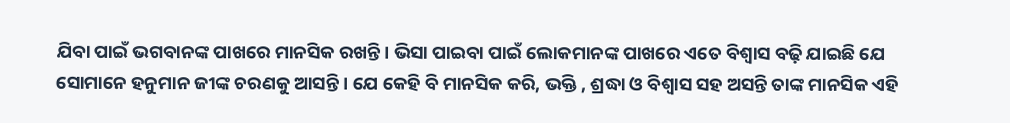ଯିବା ପାଇଁ ଭଗବାନଙ୍କ ପାଖରେ ମାନସିକ ରଖନ୍ତି। ଭିସା ପାଇବା ପାଇଁ ଲୋକମାନଙ୍କ ପାଖରେ ଏତେ ବିଶ୍ୱାସ ବଢ଼ି ଯାଇଛି ଯେ ସୋମାନେ ହନୁମାନ ଜୀଙ୍କ ଚରଣକୁ ଆସନ୍ତି । ଯେ କେହି ବି ମାନସିକ କରି, ଭକ୍ତି , ଶ୍ରଦ୍ଧା ଓ ବିଶ୍ୱାସ ସହ ଅସନ୍ତି ତାଙ୍କ ମାନସିକ ଏହି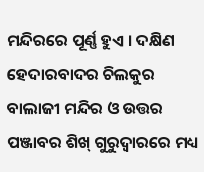ମନ୍ଦିରରେ ପୂର୍ଣ୍ଣ ହୁଏ । ଦକ୍ଷିଣ ହେଦାରବାଦର ଚିଲକୁର ବାଲାଜୀ ମନ୍ଦିର ଓ ଉତ୍ତର ପଞ୍ଜାବର ଶିଖ୍‌ ଗୁରୁଦ୍ୱାରରେ ମଧ୍ୟ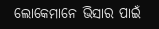ଲୋକେମାନେ ଭିସାର ପାଇଁ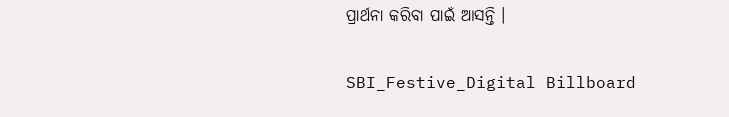ପ୍ରାର୍ଥନା କରିବା ପାଇଁ ଆସନ୍ତି ।

SBI_Festive_Digital Billboard